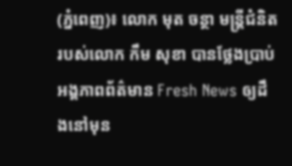(ភ្នំពេញ)៖ លោក មុត ចន្ថា មន្រ្តីជំនិតរបស់លោក កឹម សុខា បានថ្លែងប្រាប់អង្គភាពព័ត៌មាន Fresh News ឲ្យដឹងនៅមុន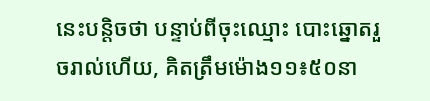នេះបន្តិចថា បន្ទាប់ពីចុះឈ្មោះ បោះឆ្នោតរួចរាល់ហើយ, គិតត្រឹមម៉ោង១១៖៥០នា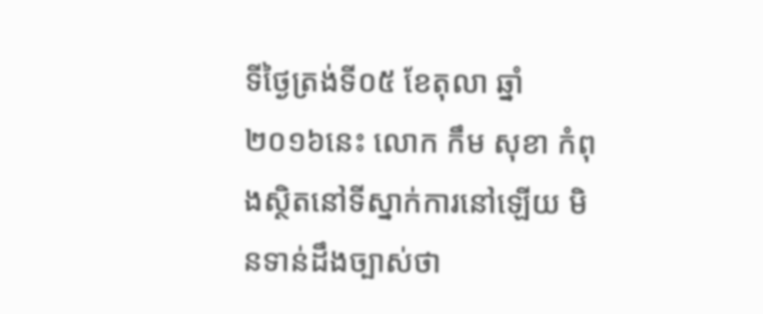ទីថ្ងៃត្រង់ទី០៥ ខែតុលា ឆ្នាំ២០១៦នេះ លោក កឹម សុខា កំពុងស្ថិតនៅទីស្នាក់ការនៅឡើយ មិនទាន់ដឹងច្បាស់ថា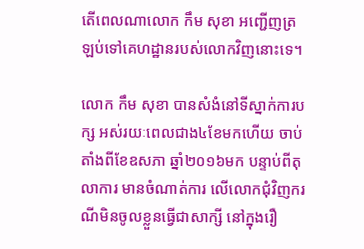តើពេលណាលោក កឹម សុខា អញ្ជើញត្រឡប់ទៅគេហដ្ឋានរបស់លោកវិញនោះទេ។

លោក កឹម សុខា បានសំងំនៅទីស្នាក់ការបក្ស អស់រយៈពេលជាង៤ខែមកហើយ ចាប់តាំងពីខែឧសភា ឆ្នាំ២០១៦មក បន្ទាប់ពីតុលាការ មានចំណាត់ការ លើលោកជុំវិញករណីមិនចូលខ្លួនធ្វើជាសាក្សី នៅក្នុងរឿ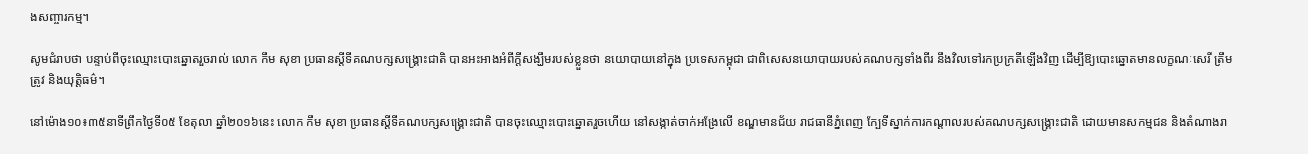ងសញ្ចារកម្ម។

សូមជំរាបថា បន្ទាប់ពីចុះឈ្មោះបោះឆ្នោតរួចរាល់ លោក កឹម សុខា ប្រធានស្តីទីគណបក្សសង្រ្គោះជាតិ បានអះអាងអំពីក្តីសង្ឃឹមរបស់ខ្លួនថា នយោបាយនៅក្នុង ប្រទេសកម្ពុជា ជាពិសេសនយោបាយរបស់គណបក្សទាំងពីរ នឹងវិលទៅរកប្រក្រតីឡើងវិញ ដើម្បីឱ្យបោះឆ្នោតមានលក្ខណៈសេរី ត្រឹមត្រូវ និងយុត្តិធម៌។

នៅម៉ោង១០៖៣៥នាទីព្រឹកថ្ងៃទី០៥ ខែតុលា ឆ្នាំ២០១៦នេះ លោក កឹម សុខា ប្រធានស្តីទីគណបក្សសង្រ្គោះជាតិ បានចុះឈ្មោះបោះឆ្នោតរួចហើយ នៅសង្កាត់ចាក់អង្រែលើ ខណ្ឌមានជ័យ រាជធានីភ្នំពេញ ក្បែទីស្នាក់ការកណ្តាលរបស់គណបក្សសង្រ្គោះជាតិ ដោយមានសកម្មជន និងតំណាងរា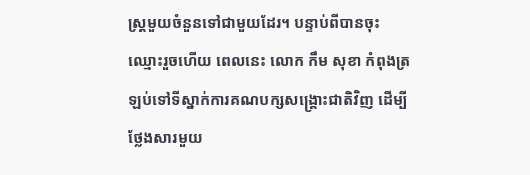ស្រ្តមួយចំនួនទៅជាមួយដែរ។ បន្ទាប់ពីបានចុះឈ្មោះរួចហើយ ពេលនេះ លោក កឹម សុខា កំពុងត្រឡប់ទៅទីស្នាក់ការគណបក្សសង្រ្គោះជាតិវិញ ដើម្បីថ្លែងសារមួយ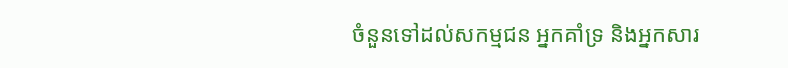ចំនួនទៅដល់សកម្មជន អ្នកគាំទ្រ និងអ្នកសារ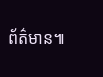ព័ត៌មាន៕